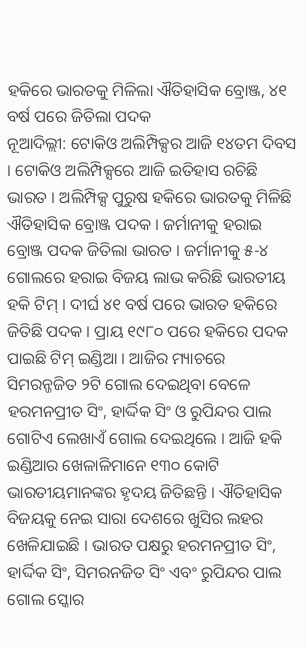ହକିରେ ଭାରତକୁ ମିଳିଲା ଐତିହାସିକ ବ୍ରୋଞ୍ଜ, ୪୧ ବର୍ଷ ପରେ ଜିତିଲା ପଦକ
ନୂଆଦିଲ୍ଲୀ: ଟୋକିଓ ଅଲିମ୍ପିକ୍ସର ଆଜି ୧୪ତମ ଦିବସ । ଟୋକିଓ ଅଲିମ୍ପିକ୍ସରେ ଆଜି ଇତିହାସ ରଚିଛି ଭାରତ । ଅଲିମ୍ପିକ୍ସ ପୁରୁଷ ହକିରେ ଭାରତକୁ ମିଳିଛି ଐତିହାସିକ ବ୍ରୋଞ୍ଜ ପଦକ । ଜର୍ମାନୀକୁ ହରାଇ ବ୍ରୋଞ୍ଜ ପଦକ ଜିତିଲା ଭାରତ । ଜର୍ମାନୀକୁ ୫-୪ ଗୋଲରେ ହରାଇ ବିଜୟ ଲାଭ କରିଛି ଭାରତୀୟ ହକି ଟିମ୍ । ଦୀର୍ଘ ୪୧ ବର୍ଷ ପରେ ଭାରତ ହକିରେ ଜିତିଛି ପଦକ । ପ୍ରାୟ ୧୯୮୦ ପରେ ହକିରେ ପଦକ ପାଇଛି ଟିମ୍ ଇଣ୍ଡିଆ । ଆଜିର ମ୍ୟାଚରେ ସିମରନ୍ଜଜିତ ୨ଟି ଗୋଲ ଦେଇଥିବା ବେଳେ ହରମନପ୍ରୀତ ସିଂ, ହାର୍ଦ୍ଦିକ ସିଂ ଓ ରୁପିନ୍ଦର ପାଲ ଗୋଟିଏ ଲେଖାଏଁ ଗୋଲ ଦେଇଥିଲେ । ଆଜି ହକି ଇଣ୍ଡିଆର ଖେଳାଳିମାନେ ୧୩୦ କୋଟି ଭାରତୀୟମାନଙ୍କର ହୃଦୟ ଜିତିଛନ୍ତି । ଐତିହାସିକ ବିଜୟକୁ ନେଇ ସାରା ଦେଶରେ ଖୁସିର ଲହର ଖେଳିଯାଇଛି । ଭାରତ ପକ୍ଷରୁ ହରମନପ୍ରୀତ ସିଂ, ହାର୍ଦ୍ଦିକ ସିଂ, ସିମରନଜିତ ସିଂ ଏବଂ ରୁପିନ୍ଦର ପାଲ ଗୋଲ ସ୍କୋର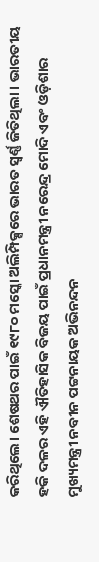କରିଥିଲେ। ଶେଷଥର ପାଇଁ ୧୯୮୦ ମସ୍କୋ ଅଲିମ୍ପିକ୍ସରେ ଭାରତ ସ୍ୱର୍ଣ୍ଣ ଜିତିଥିଲା । ଭାରତୀୟ ହକି ଦଳର ଏହି ଐତିହାସିକ ବିଜୟ ପାଇଁ ପ୍ରଧାନମନ୍ତ୍ରୀ ନରେନ୍ଦ୍ର ମୋଦି ଏବଂ ଓଡ଼ିଶାର ମୁଖ୍ୟମନ୍ତ୍ରୀ ନବୀନ ପଟ୍ଟନାୟକ ଅଭିନନ୍ଦନ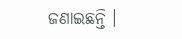ଜଣାଇଛନ୍ତି ।